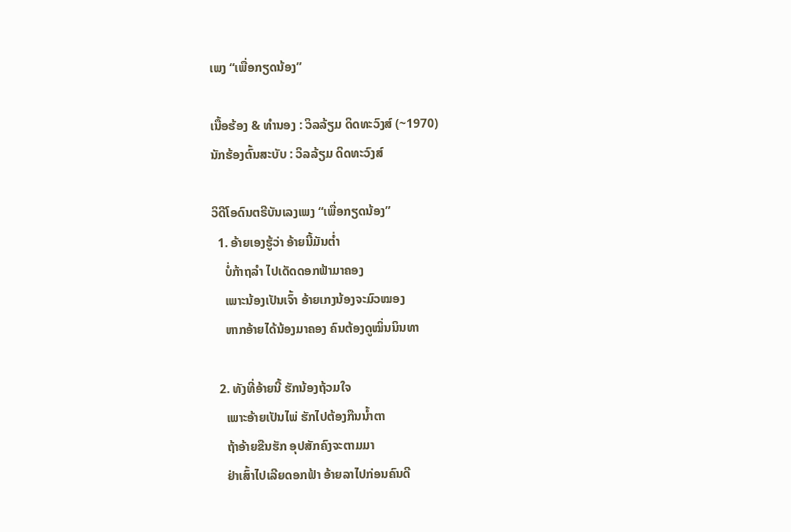ເພງ “ເພື່ອກຽດນ້ອງ”

ເນື້ອຮ້ອງ & ທຳນອງ : ວິລລ້ຽມ ດິດທະວົງສ໌ (~1970)
ນັກຮ້ອງຕົ້ນສະບັບ : ວິລລ້ຽມ ດິດທະວົງສ໌

ວິດີໂອດົນຕຣີບັນເລງເພງ “ເພື່ອກຽດນ້ອງ”
  1. ອ້າຍເອງຮູ້ວ່າ ອ້າຍນີ້ມັນຕໍ່າ
    ບໍ່ກ້າຖລຳ ໄປເດັດດອກຟ້າມາຄອງ
    ເພາະນ້ອງເປັນເຈົ້າ ອ້າຍເກງນ້ອງຈະມົວໝອງ
    ຫາກອ້າຍໄດ້ນ້ອງມາຄອງ ຄົນຕ້ອງດູໝິ່ນນິນທາ

  2. ທັງທີ່ອ້າຍນີ້ ຮັກນ້ອງຖ້ວມໃຈ
    ເພາະອ້າຍເປັນໄພ່ ຮັກໄປຕ້ອງກືນນໍ້າຕາ
    ຖ້າອ້າຍຂືນຮັກ ອຸປສັກຄົງຈະຕາມມາ
    ຢ່າເສົ້າໄປເລີຍດອກຟ້າ ອ້າຍລາໄປກ່ອນຄົນດີ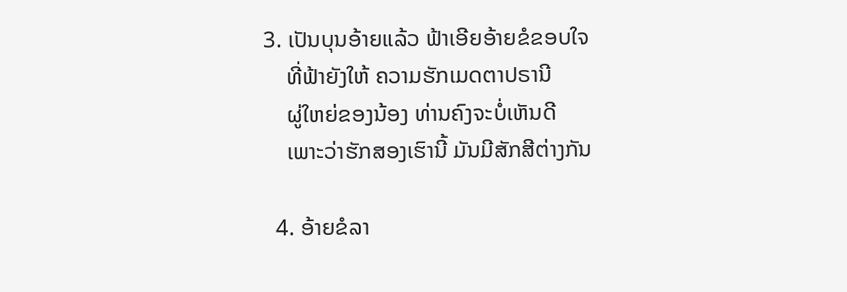3. ເປັນບຸນອ້າຍແລ້ວ ຟ້າເອີຍອ້າຍຂໍຂອບໃຈ
    ທີ່ຟ້າຍັງໃຫ້ ຄວາມຮັກເມດຕາປຣານີ
    ຜູ່ໃຫຍ່ຂອງນ້ອງ ທ່ານຄົງຈະບໍ່ເຫັນດີ
    ເພາະວ່າຮັກສອງເຮົານີ້ ມັນມີສັກສີຕ່າງກັນ

  4. ອ້າຍຂໍລາ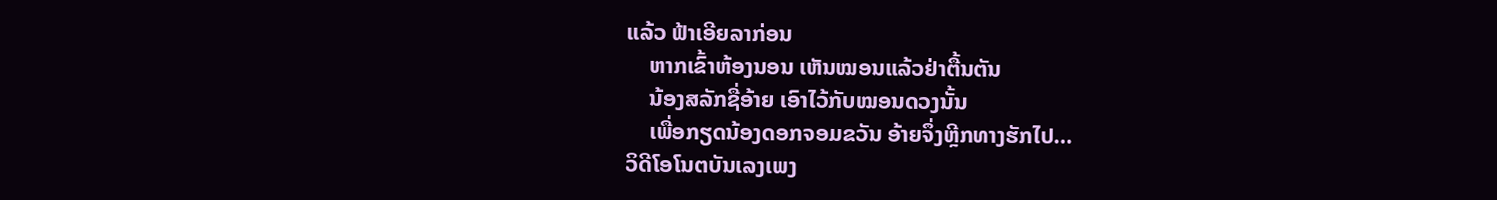ແລ້ວ ຟ້າເອີຍລາກ່ອນ
    ຫາກເຂົ້າຫ້ອງນອນ ເຫັນໝອນແລ້ວຢ່າຕື້ນຕັນ
    ນ້ອງສລັກຊື່ອ້າຍ ເອົາໄວ້ກັບໝອນດວງນັ້ນ
    ເພື່ອກຽດນ້ອງດອກຈອມຂວັນ ອ້າຍຈຶ່ງຫຼີກທາງຮັກໄປ…
ວິດີໂອໂນຕບັນເລງເພງ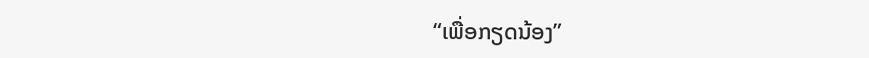“ເພື່ອກຽດນ້ອງ”